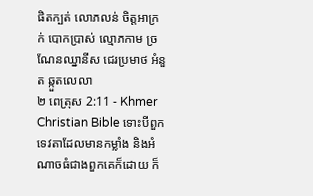ផិតក្បត់ លោភលន់ ចិត្ដអាក្រក់ បោកប្រាស់ ល្មោភកាម ច្រណែនឈ្នានីស ជេរប្រមាថ អំនួត ឆ្កួតលេលា
២ ពេត្រុស 2:11 - Khmer Christian Bible ទោះបីពួកទេវតាដែលមានកម្លាំង និងអំណាចធំជាងពួកគេក៏ដោយ ក៏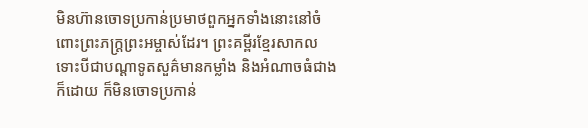មិនហ៊ានចោទប្រកាន់ប្រមាថពួកអ្នកទាំងនោះនៅចំពោះព្រះភក្ដ្រព្រះអម្ចាស់ដែរ។ ព្រះគម្ពីរខ្មែរសាកល ទោះបីជាបណ្ដាទូតសួគ៌មានកម្លាំង និងអំណាចធំជាងក៏ដោយ ក៏មិនចោទប្រកាន់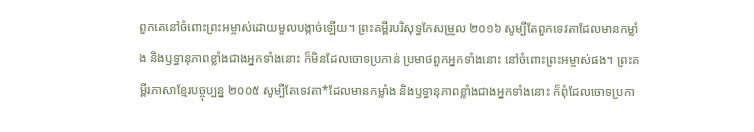ពួកគេនៅចំពោះព្រះអម្ចាស់ដោយមួលបង្កាច់ឡើយ។ ព្រះគម្ពីរបរិសុទ្ធកែសម្រួល ២០១៦ សូម្បីតែពួកទេវតាដែលមានកម្លាំង និងឫទ្ធានុភាពខ្លាំងជាងអ្នកទាំងនោះ ក៏មិនដែលចោទប្រកាន់ ប្រមាថពួកអ្នកទាំងនោះ នៅចំពោះព្រះអម្ចាស់ផង។ ព្រះគម្ពីរភាសាខ្មែរបច្ចុប្បន្ន ២០០៥ សូម្បីតែទេវតា*ដែលមានកម្លាំង និងឫទ្ធានុភាពខ្លាំងជាងអ្នកទាំងនោះ ក៏ពុំដែលចោទប្រកា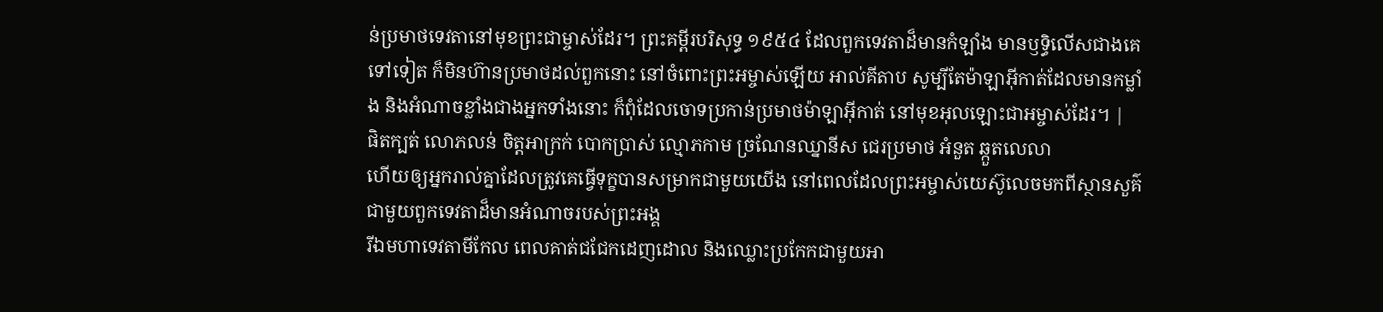ន់ប្រមាថទេវតានៅមុខព្រះជាម្ចាស់ដែរ។ ព្រះគម្ពីរបរិសុទ្ធ ១៩៥៤ ដែលពួកទេវតាដ៏មានកំឡាំង មានឫទ្ធិលើសជាងគេទៅទៀត ក៏មិនហ៊ានប្រមាថដល់ពួកនោះ នៅចំពោះព្រះអម្ចាស់ឡើយ អាល់គីតាប សូម្បីតែម៉ាឡាអ៊ីកាត់ដែលមានកម្លាំង និងអំណាចខ្លាំងជាងអ្នកទាំងនោះ ក៏ពុំដែលចោទប្រកាន់ប្រមាថម៉ាឡាអ៊ីកាត់ នៅមុខអុលឡោះជាអម្ចាស់ដែរ។ |
ផិតក្បត់ លោភលន់ ចិត្ដអាក្រក់ បោកប្រាស់ ល្មោភកាម ច្រណែនឈ្នានីស ជេរប្រមាថ អំនួត ឆ្កួតលេលា
ហើយឲ្យអ្នករាល់គ្នាដែលត្រូវគេធ្វើទុក្ខបានសម្រាកជាមួយយើង នៅពេលដែលព្រះអម្ចាស់យេស៊ូលេចមកពីស្ថានសួគ៌ជាមួយពួកទេវតាដ៏មានអំណាចរបស់ព្រះអង្គ
រីឯមហាទេវតាមីកែល ពេលគាត់ជជែកដេញដោល និងឈ្លោះប្រកែកជាមួយអា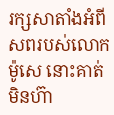រក្សសាតាំងអំពីសពរបស់លោកម៉ូសេ នោះគាត់មិនហ៊ា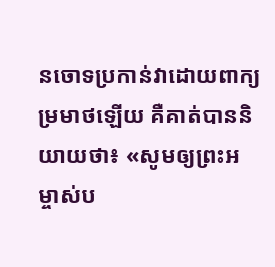នចោទប្រកាន់វាដោយពាក្យម្រមាថឡើយ គឺគាត់បាននិយាយថា៖ «សូមឲ្យព្រះអម្ចាស់ប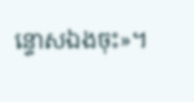ន្ទោសឯងចុះ»។